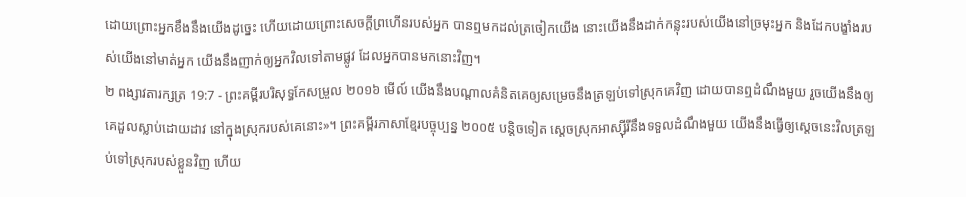ដោយព្រោះអ្នកខឹងនឹងយើងដូច្នេះ ហើយដោយព្រោះសេចក្ដីព្រហើនរបស់អ្នក បានឮមកដល់ត្រចៀកយើង នោះយើងនឹងដាក់កន្លុះរបស់យើងនៅច្រមុះអ្នក និងដែកបង្ខាំងរបស់យើងនៅមាត់អ្នក យើងនឹងញាក់ឲ្យអ្នកវិលទៅតាមផ្លូវ ដែលអ្នកបានមកនោះវិញ។
២ ពង្សាវតារក្សត្រ 19:7 - ព្រះគម្ពីរបរិសុទ្ធកែសម្រួល ២០១៦ មើល៍ យើងនឹងបណ្ដាលគំនិតគេឲ្យសម្រេចនឹងត្រឡប់ទៅស្រុកគេវិញ ដោយបានឮដំណឹងមួយ រួចយើងនឹងឲ្យគេដួលស្លាប់ដោយដាវ នៅក្នុងស្រុករបស់គេនោះ»។ ព្រះគម្ពីរភាសាខ្មែរបច្ចុប្បន្ន ២០០៥ បន្តិចទៀត ស្ដេចស្រុកអាស្ស៊ីរីនឹងទទួលដំណឹងមួយ យើងនឹងធ្វើឲ្យស្ដេចនេះវិលត្រឡប់ទៅស្រុករបស់ខ្លួនវិញ ហើយ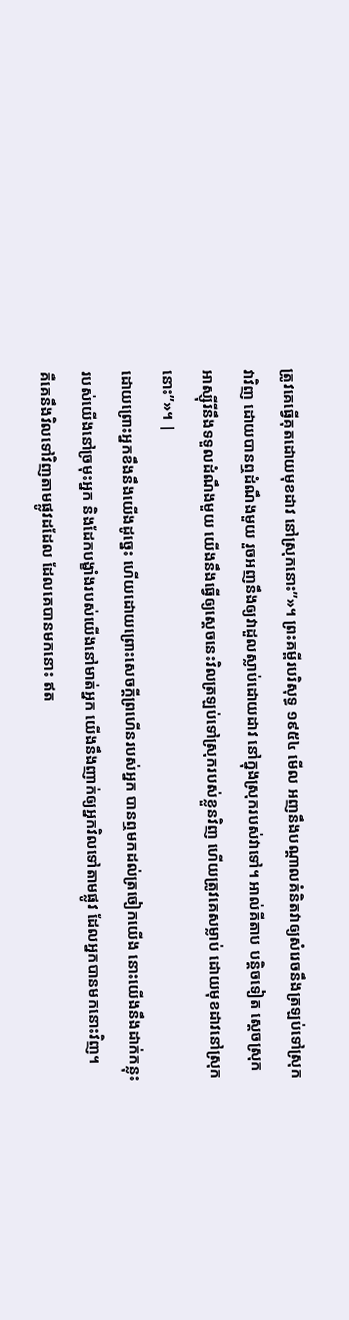ត្រូវគេធ្វើគុតដោយមុខដាវ នៅស្រុកនោះ”»។ ព្រះគម្ពីរបរិសុទ្ធ ១៩៥៤ មើល អញនឹងបណ្តាលគំនិតវាឲ្យសំរេចនឹងត្រឡប់ទៅស្រុកវាវិញ ដោយបានឮដំណឹងមួយ រួចអញនឹងឲ្យវាដួលស្លាប់ដោយដាវ នៅក្នុងស្រុករបស់វាទៅ។ អាល់គីតាប បន្តិចទៀត ស្តេចស្រុកអាស្ស៊ីរីនឹងទទួលដំណឹងមួយ យើងនឹងធ្វើឲ្យស្តេចនេះវិលត្រឡប់ទៅស្រុករបស់ខ្លួនវិញ ហើយត្រូវគេសម្លាប់ ដោយមុខដាវនៅស្រុកនោះ”»។ |
ដោយព្រោះអ្នកខឹងនឹងយើងដូច្នេះ ហើយដោយព្រោះសេចក្ដីព្រហើនរបស់អ្នក បានឮមកដល់ត្រចៀកយើង នោះយើងនឹងដាក់កន្លុះរបស់យើងនៅច្រមុះអ្នក និងដែកបង្ខាំងរបស់យើងនៅមាត់អ្នក យើងនឹងញាក់ឲ្យអ្នកវិលទៅតាមផ្លូវ ដែលអ្នកបានមកនោះវិញ។
គឺគេនឹងវិលទៅវិញតាមផ្លូវដដែល ដែលគេបានមកនោះ ឥត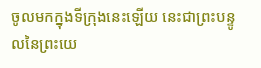ចូលមកក្នុងទីក្រុងនេះឡើយ នេះជាព្រះបន្ទូលនៃព្រះយេ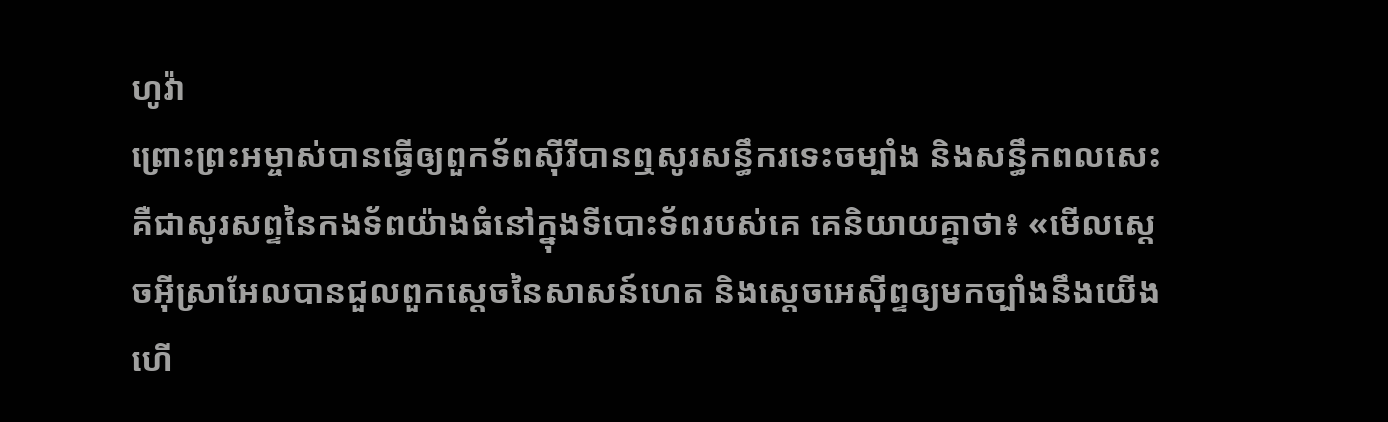ហូវ៉ា
ព្រោះព្រះអម្ចាស់បានធ្វើឲ្យពួកទ័ពស៊ីរីបានឮសូរសន្ធឹករទេះចម្បាំង និងសន្ធឹកពលសេះ គឺជាសូរសព្ទនៃកងទ័ពយ៉ាងធំនៅក្នុងទីបោះទ័ពរបស់គេ គេនិយាយគ្នាថា៖ «មើលស្តេចអ៊ីស្រាអែលបានជួលពួកស្តេចនៃសាសន៍ហេត និងស្តេចអេស៊ីព្ទឲ្យមកច្បាំងនឹងយើងហើ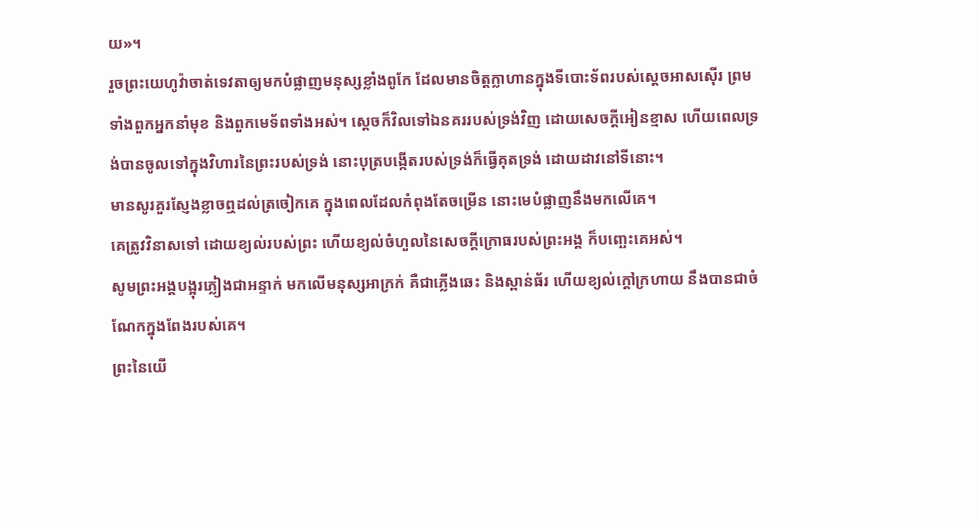យ»។
រួចព្រះយេហូវ៉ាចាត់ទេវតាឲ្យមកបំផ្លាញមនុស្សខ្លាំងពូកែ ដែលមានចិត្តក្លាហានក្នុងទីបោះទ័ពរបស់ស្តេចអាសស៊ើរ ព្រមទាំងពួកអ្នកនាំមុខ និងពួកមេទ័ពទាំងអស់។ ស្ដេចក៏វិលទៅឯនគររបស់ទ្រង់វិញ ដោយសេចក្ដីអៀនខ្មាស ហើយពេលទ្រង់បានចូលទៅក្នុងវិហារនៃព្រះរបស់ទ្រង់ នោះបុត្របង្កើតរបស់ទ្រង់ក៏ធ្វើគុតទ្រង់ ដោយដាវនៅទីនោះ។
មានសូរគួរស្ញែងខ្លាចឮដល់ត្រចៀកគេ ក្នុងពេលដែលកំពុងតែចម្រើន នោះមេបំផ្លាញនឹងមកលើគេ។
គេត្រូវវិនាសទៅ ដោយខ្យល់របស់ព្រះ ហើយខ្យល់ចំហួលនៃសេចក្ដីក្រោធរបស់ព្រះអង្គ ក៏បញ្ឆេះគេអស់។
សូមព្រះអង្គបង្អុរភ្លៀងជាអន្ទាក់ មកលើមនុស្សអាក្រក់ គឺជាភ្លើងឆេះ និងស្ពាន់ធ័រ ហើយខ្យល់ក្តៅក្រហាយ នឹងបានជាចំណែកក្នុងពែងរបស់គេ។
ព្រះនៃយើ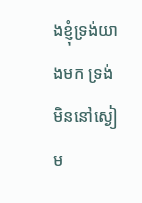ងខ្ញុំទ្រង់យាងមក ទ្រង់មិននៅស្ងៀម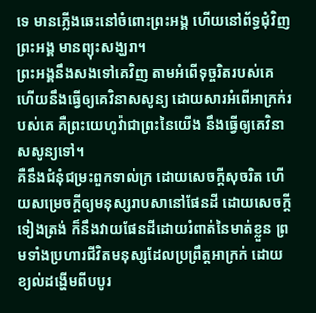ទេ មានភ្លើងឆេះនៅចំពោះព្រះអង្គ ហើយនៅព័ទ្ធជុំវិញព្រះអង្គ មានព្យុះសង្ឃរា។
ព្រះអង្គនឹងសងទៅគេវិញ តាមអំពើទុច្ចរិតរបស់គេ ហើយនឹងធ្វើឲ្យគេវិនាសសូន្យ ដោយសារអំពើអាក្រក់របស់គេ គឺព្រះយេហូវ៉ាជាព្រះនៃយើង នឹងធ្វើឲ្យគេវិនាសសូន្យទៅ។
គឺនឹងជំនុំជម្រះពួកទាល់ក្រ ដោយសេចក្ដីសុចរិត ហើយសម្រេចក្តីឲ្យមនុស្សរាបសានៅផែនដី ដោយសេចក្ដីទៀងត្រង់ ក៏នឹងវាយផែនដីដោយរំពាត់នៃមាត់ខ្លួន ព្រមទាំងប្រហារជីវិតមនុស្សដែលប្រព្រឹត្តអាក្រក់ ដោយខ្យល់ដង្ហើមពីបបូរ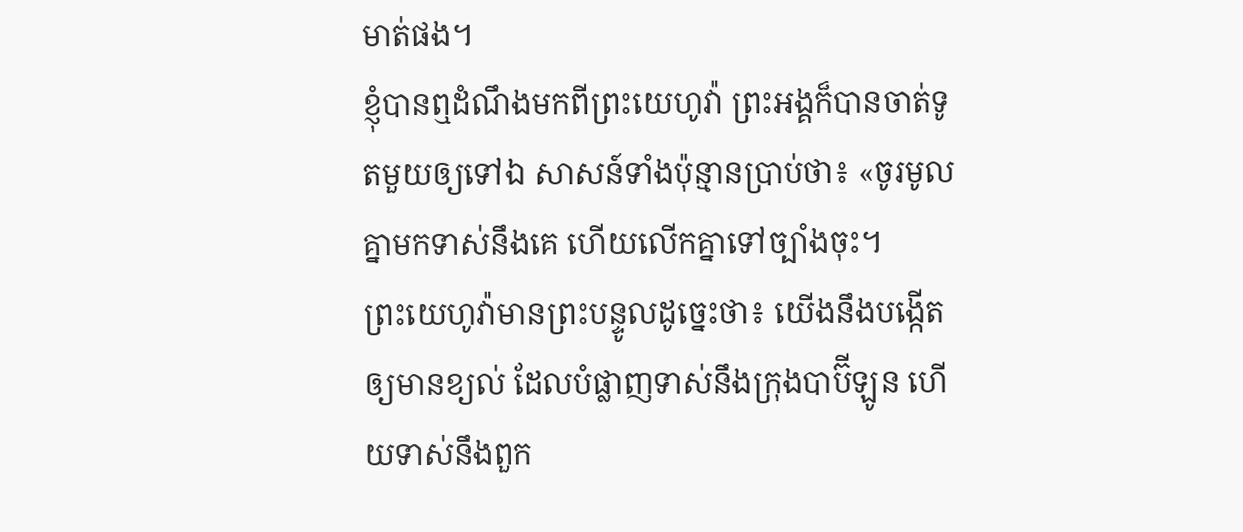មាត់ផង។
ខ្ញុំបានឮដំណឹងមកពីព្រះយេហូវ៉ា ព្រះអង្គក៏បានចាត់ទូតមួយឲ្យទៅឯ សាសន៍ទាំងប៉ុន្មានប្រាប់ថា៖ «ចូរមូលគ្នាមកទាស់នឹងគេ ហើយលើកគ្នាទៅច្បាំងចុះ។
ព្រះយេហូវ៉ាមានព្រះបន្ទូលដូច្នេះថា៖ យើងនឹងបង្កើតឲ្យមានខ្យល់ ដែលបំផ្លាញទាស់នឹងក្រុងបាប៊ីឡូន ហើយទាស់នឹងពួក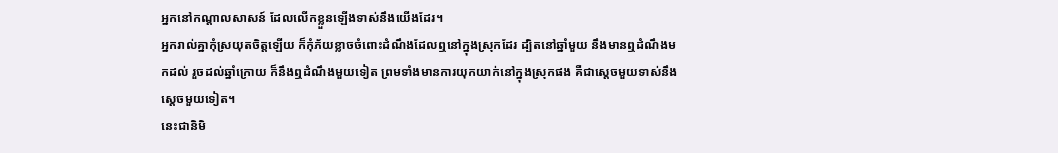អ្នកនៅកណ្ដាលសាសន៍ ដែលលើកខ្លួនឡើងទាស់នឹងយើងដែរ។
អ្នករាល់គ្នាកុំស្រយុតចិត្តឡើយ ក៏កុំភ័យខ្លាចចំពោះដំណឹងដែលឮនៅក្នុងស្រុកដែរ ដ្បិតនៅឆ្នាំមួយ នឹងមានឮដំណឹងមកដល់ រួចដល់ឆ្នាំក្រោយ ក៏នឹងឮដំណឹងមួយទៀត ព្រមទាំងមានការយុកយាក់នៅក្នុងស្រុកផង គឺជាស្តេចមួយទាស់នឹងស្តេចមួយទៀត។
នេះជានិមិ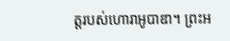ត្តរបស់ហោរាអូបាឌា។ ព្រះអ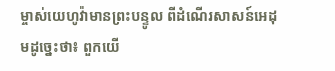ម្ចាស់យេហូវ៉ាមានព្រះបន្ទូល ពីដំណើរសាសន៍អេដុមដូច្នេះថា៖ ពួកយើ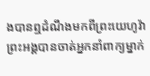ងបានឮដំណឹងមកពីព្រះយេហូវ៉ា ព្រះអង្គបានចាត់អ្នកនាំពាក្យម្នាក់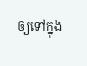ឲ្យទៅក្នុង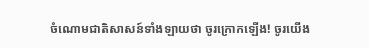ចំណោមជាតិសាសន៍ទាំងឡាយថា ចូរក្រោកឡើង! ចូរយើង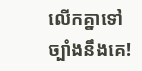លើកគ្នាទៅច្បាំងនឹងគេ!